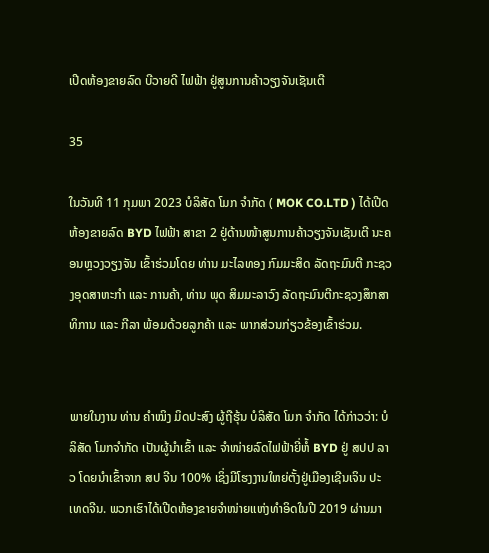ເປີດຫ້ອງຂາຍລົດ ບີວາຍດີ ໄຟຟ້າ ຢູ່ສູນການຄ້າວຽງຈັນເຊັນເຕີ

35

ໃນວັນທີ 11 ກຸມພາ 2023 ບໍລິສັດ ໂມກ ຈໍາກັດ ( MOK CO.LTD ) ໄດ້ເປີດຫ້ອງຂາຍລົດ BYD ໄຟຟ້າ ສາຂາ 2 ຢູ່ດ້ານໜ້າສູນການຄ້າວຽງຈັນເຊັນເຕີ ນະຄອນຫຼວງວຽງຈັນ ເຂົ້າຮ່ວມໂດຍ ທ່ານ ມະໄລທອງ ກົມມະສິດ ລັດຖະມົນຕີ ກະຊວງອຸດສາຫະກຳ ແລະ ການຄ້າ, ທ່ານ ພຸດ ສິມມະລາວົງ ລັດຖະມົນຕີກະຊວງສຶກສາທິການ ແລະ ກີລາ ພ້ອມດ້ວຍລູກຄ້າ ແລະ ພາກສ່ວນກ່ຽວຂ້ອງເຂົ້າຮ່ວມ.


ພາຍໃນງານ ທ່ານ ຄຳໝິງ ມິດປະສົງ ຜູ້ຖືຮຸ້ນ ບໍລິສັດ ໂມກ ຈຳກັດ ໄດ້ກ່າວວ່າ: ບໍລິສັດ ໂມກຈຳກັດ ເປັນຜູ້ນໍາເຂົ້າ ແລະ ຈຳໜ່າຍລົດໄຟຟ້າຍີ່ຫໍ້ BYD ຢູ່ ສປປ ລາວ ໂດຍນຳເຂົ້າຈາກ ສປ ຈີນ 100% ເຊິ່ງມີໂຮງງານໃຫຍ່ຕັ້ງຢູ່ເມືອງເຊີນເຈິນ ປະເທດຈີນ. ພວກເຮົາໄດ້ເປີດຫ້ອງຂາຍຈຳໜ່າຍແຫ່ງທຳອິດໃນປີ 2019 ຜ່ານມາ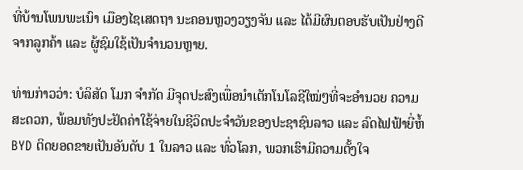ທີ່ບ້ານໂພນພະເນົາ ເມືອງໄຊເສດຖາ ນະຄອນຫຼວງວຽງຈັນ ແລະ ໄດ້ມີຜົນຕອບຮັບເປັນຢ່າງດີ ຈາກລູກຄ້າ ແລະ ຜູ້ຊົມໃຊ້ເປັນຈຳນວນຫຼາຍ.

ທ່ານກ່າວວ່າ: ບໍລິສັດ ໂມກ ຈຳກັດ ມີຈຸດປະສົງເພື່ອນໍາເຕັກໂນໂລຊີໃໝ່ໆທີ່ຈະອຳນວຍ ຄວາມສະດວກ, ພ້ອມທັງປະຢັດຄ່າໃຊ້ຈ່າຍໃນຊີວິດປະຈໍາວັນຂອງປະຊາຊົນລາວ ແລະ ລົດໄຟຟ້າຍີ່ຫໍ້ BYD ຕິດຍອດຂາຍເປັນອັນດັບ 1 ໃນລາວ ແລະ ທົ່ວໂລກ, ພວກເຮົາມີຄວາມຕັ້ງໃຈ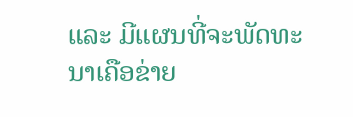ແລະ ມີແຜນທີ່ຈະພັດທະນາເຄືອຂ່າຍ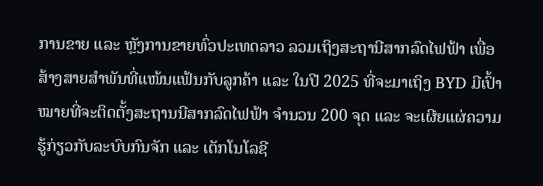ການຂາຍ ແລະ ຫຼັງການຂາຍທົ່ວປະເທດລາວ ລວມເຖິງສະຖານີສາກລົດໄຟຟ້າ ເພື່ອສ້າງສາຍສຳພັນທີ່ແໜ້ນແຟ້ນກັບລູກຄ້າ ແລະ ໃນປີ 2025 ທີ່ຈະມາເຖິງ BYD ມີເປົ້າໝາຍທີ່ຈະຕິດຕັ້ງສະຖານນີສາກລົດໄຟຟ້າ ຈຳນວນ 200 ຈຸດ ແລະ ຈະເຜີຍແຜ່ຄວາມຮູ້ກ່ຽວກັບລະບົບກົນຈັກ ແລະ ເຕັກໂນໂລຊີ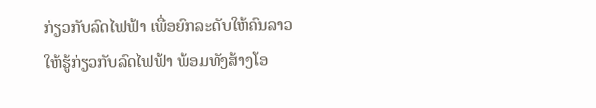ກ່ຽວກັບລົດໄຟຟ້າ ເພື່ອຍົກລະດັບໃຫ້ຄົນລາວໃຫ້ຮູ້ກ່ຽວກັບລົດໄຟຟ້າ ພ້ອມທັງສ້າງໂອ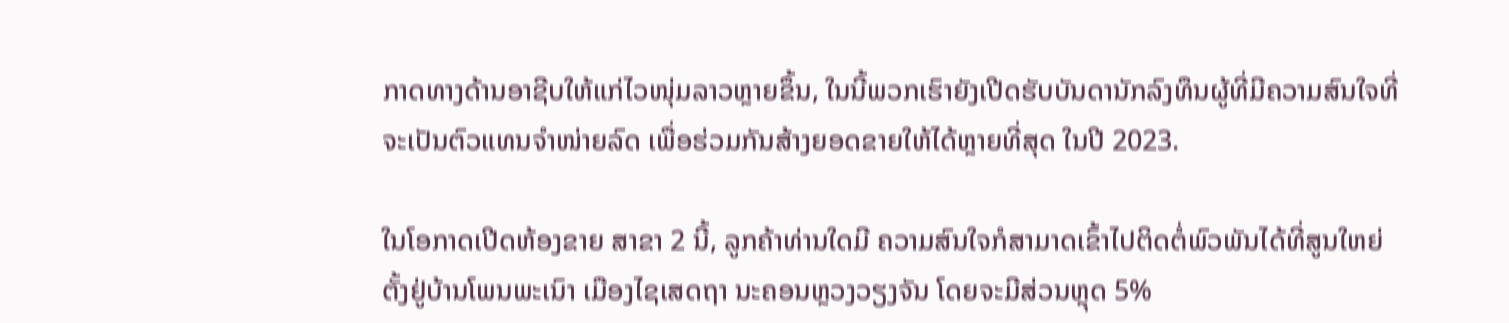ກາດທາງດ້ານອາຊີບໃຫ້ແກ່ໄວໜຸ່ມລາວຫຼາຍຂຶ້ນ, ໃນນີ້ພວກເຮົາຍັງເປີດຮັບບັນດານັກລົງທຶນຜູ້ທີ່ມີຄວາມສົນໃຈທີ່ຈະເປັນຕົວແທນຈໍາໜ່າຍລົດ ເພື່ອຮ່ວມກັນສ້າງຍອດຂາຍໃຫ້ໄດ້ຫຼາຍທີ່ສຸດ ໃນປີ 2023.

ໃນໂອກາດເປີດຫ້ອງຂາຍ ສາຂາ 2 ນີ້, ລູກຄ້າທ່ານໃດມີ ຄວາມສົນໃຈກໍສາມາດເຂົ້າໄປຕິດຕໍ່ພົວພັນໄດ້ທີ່ສູນໃຫຍ່ຕັ້ງຢູ່ບ້ານໂພນພະເນົາ ເມືອງໄຊເສດຖາ ນະຄອນຫຼວງວຽງຈັນ ໂດຍຈະມີສ່ວນຫຼຸດ 5%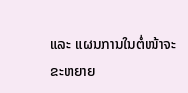ແລະ ແຜນການໃນຕໍ່ໜ້າຈະຂະຫຍາຍ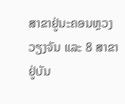ສາຂາຢູ່ນະຄອນຫຼວງວຽງຈັນ ແລະ 8 ສາຂາຢູ່ບັນ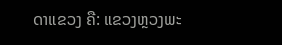ດາແຂວງ ຄື: ແຂວງຫຼວງພະ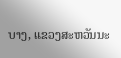ບາງ, ແຂວງສະຫວັນນະ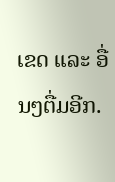ເຂດ ແລະ ອື່ນໆຕື່ມອີກ.